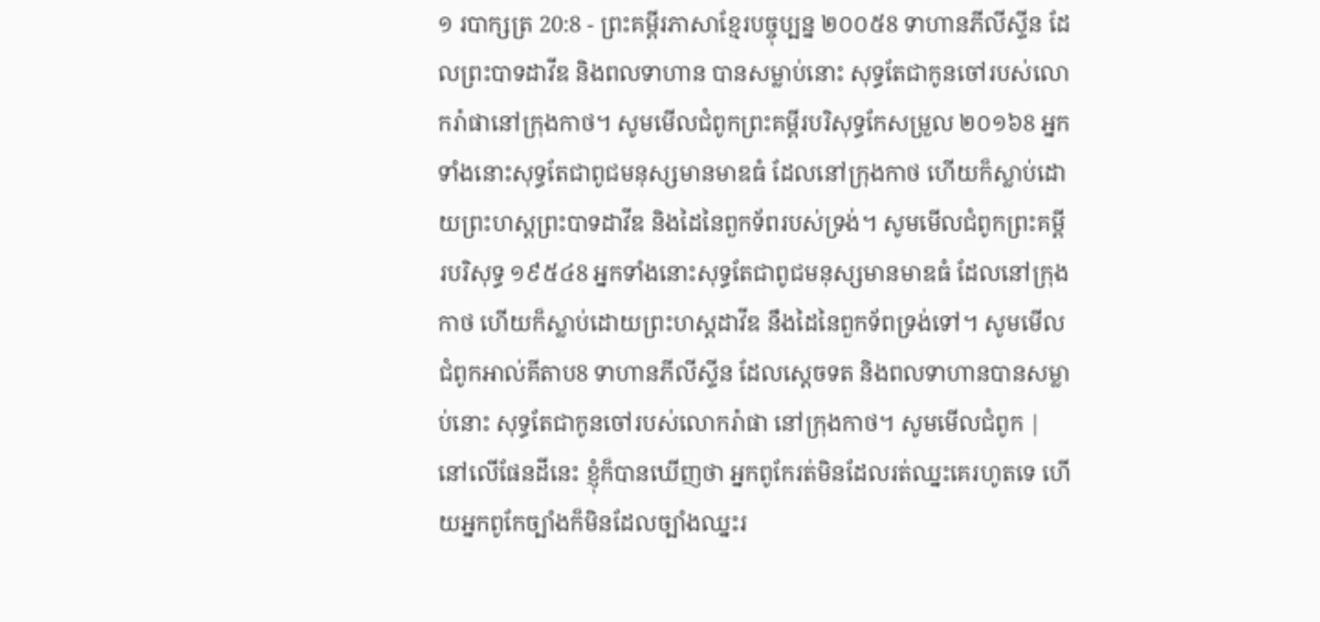១ របាក្សត្រ 20:8 - ព្រះគម្ពីរភាសាខ្មែរបច្ចុប្បន្ន ២០០៥8 ទាហានភីលីស្ទីន ដែលព្រះបាទដាវីឌ និងពលទាហាន បានសម្លាប់នោះ សុទ្ធតែជាកូនចៅរបស់លោករ៉ាផានៅក្រុងកាថ។ សូមមើលជំពូកព្រះគម្ពីរបរិសុទ្ធកែសម្រួល ២០១៦8 អ្នកទាំងនោះសុទ្ធតែជាពូជមនុស្សមានមាឌធំ ដែលនៅក្រុងកាថ ហើយក៏ស្លាប់ដោយព្រះហស្តព្រះបាទដាវីឌ និងដៃនៃពួកទ័ពរបស់ទ្រង់។ សូមមើលជំពូកព្រះគម្ពីរបរិសុទ្ធ ១៩៥៤8 អ្នកទាំងនោះសុទ្ធតែជាពូជមនុស្សមានមាឌធំ ដែលនៅក្រុងកាថ ហើយក៏ស្លាប់ដោយព្រះហស្តដាវីឌ នឹងដៃនៃពួកទ័ពទ្រង់ទៅ។ សូមមើលជំពូកអាល់គីតាប8 ទាហានភីលីស្ទីន ដែលស្តេចទត និងពលទាហានបានសម្លាប់នោះ សុទ្ធតែជាកូនចៅរបស់លោករ៉ាផា នៅក្រុងកាថ។ សូមមើលជំពូក |
នៅលើផែនដីនេះ ខ្ញុំក៏បានឃើញថា អ្នកពូកែរត់មិនដែលរត់ឈ្នះគេរហូតទេ ហើយអ្នកពូកែច្បាំងក៏មិនដែលច្បាំងឈ្នះរ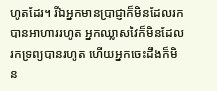ហូតដែរ។ រីឯអ្នកមានប្រាជ្ញាក៏មិនដែលរកបានអាហាររហូត អ្នកឈ្លាសវៃក៏មិនដែលរកទ្រព្យបានរហូត ហើយអ្នកចេះដឹងក៏មិន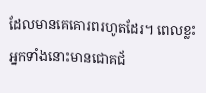ដែលមានគេគោរពរហូតដែរ។ ពេលខ្លះ អ្នកទាំងនោះមានជោគជ័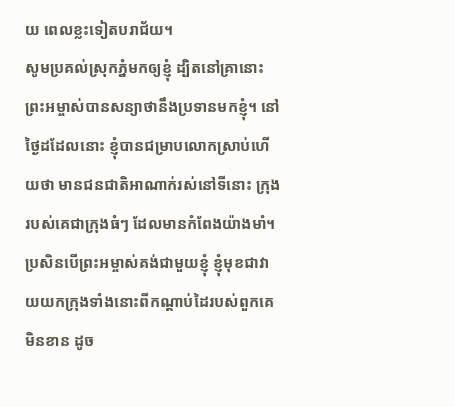យ ពេលខ្លះទៀតបរាជ័យ។
សូមប្រគល់ស្រុកភ្នំមកឲ្យខ្ញុំ ដ្បិតនៅគ្រានោះ ព្រះអម្ចាស់បានសន្យាថានឹងប្រទានមកខ្ញុំ។ នៅថ្ងៃដដែលនោះ ខ្ញុំបានជម្រាបលោកស្រាប់ហើយថា មានជនជាតិអាណាក់រស់នៅទីនោះ ក្រុងរបស់គេជាក្រុងធំៗ ដែលមានកំពែងយ៉ាងមាំ។ ប្រសិនបើព្រះអម្ចាស់គង់ជាមួយខ្ញុំ ខ្ញុំមុខជាវាយយកក្រុងទាំងនោះពីកណ្ដាប់ដៃរបស់ពួកគេមិនខាន ដូច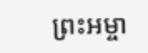ព្រះអម្ចា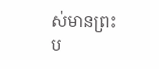ស់មានព្រះប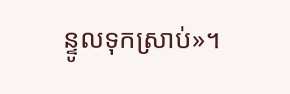ន្ទូលទុកស្រាប់»។